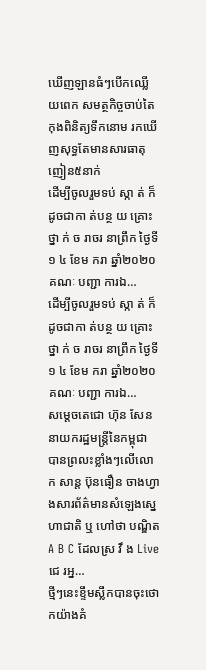ឃើញឡានធំៗបើកឈ្លើយពេក សមត្ថកិច្ចចាប់តៃកុងពិនិត្យទឹកនោម រកឃើញសុទ្ធតែមានសារធាតុញៀន៥នាក់
ដើម្បីចូលរួមទប់ ស្កា ត់ ក៏ដូចជាកា ត់បន្ថ យ គ្រោះ ថ្នា ក់ ច រាចរ នាព្រឹក ថ្ងៃទី១ ៤ ខែម ករា ឆ្នាំ២០២០ គណៈ បញ្ជា ការឯ…
ដើម្បីចូលរួមទប់ ស្កា ត់ ក៏ដូចជាកា ត់បន្ថ យ គ្រោះ ថ្នា ក់ ច រាចរ នាព្រឹក ថ្ងៃទី១ ៤ ខែម ករា ឆ្នាំ២០២០ គណៈ បញ្ជា ការឯ…
សម្តេចតេជោ ហ៊ុន សែន នាយករដ្ឋមន្ត្រីនៃកម្ពុជា បានព្រលះខ្លាំងៗលេីលោក សាន្ត ប៊ុនធឿន ចាងហ្វាងសារព័ត៌មានសំឡេងស្នេហាជាតិ ឬ ហៅថា បណ្ឌិត A B C ដែលស្រ វឹ ង Live ជេ រអ្ន…
ថ្មីៗនេះខ្ទឹមស្លឹកបានចុះថោកយ៉ាងគំ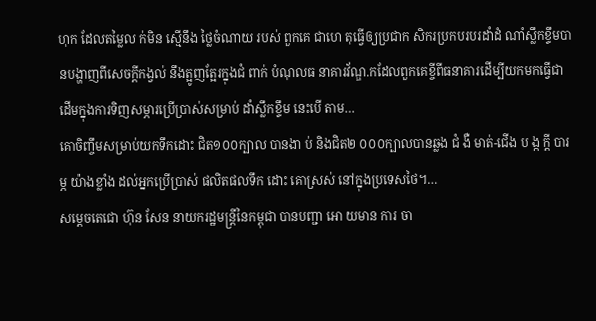ហុក ដែលតម្លៃល ក់មិន ស្មើនឹង ថ្លៃចំណាយ របស់ ពួកគេ ជាហេ តុធ្វើឲ្យប្រជាក សិករប្រកបរបរដាំដំ ណាំស្លឹកខ្ទឹមបានបង្ហាញពីសេចក្ដីកង្វល់ នឹងត្អូញត្អែរក្នុងជំ ពាក់ បំណុលធ នាគារវ័ណ្ឌ.កដែលពួកគេខ្ចីពីធនាគារដើម្បីយកមកធ្វើជា ដើមក្នុងការទិញសម្ភារប្រើប្រាស់សម្រាប់ ដាំស្លឹកខ្ទឹម នេះបើ តាម…
គោចិញ្ចឹមសម្រាប់យកទឹកដោះ ជិត១០០ក្បាល បានងា ប់ និងជិត២ ០០០ក្បាលបានឆ្លង ជំ ងឺ មាត់-ជើង ប ង្ក ក្តី បារ ម្ភ យ៉ាងខ្លាំង ដល់អ្នកប្រើប្រាស់ ផលិតផលទឹក ដោះ គោស្រស់ នៅក្នុងប្រទេសថៃ។…
សម្តេចតេជោ ហ៊ុន សែន នាយករដ្ឋមន្ត្រីនៃកម្ពុជា បានបញ្ជា អោ យមាន ការ ចា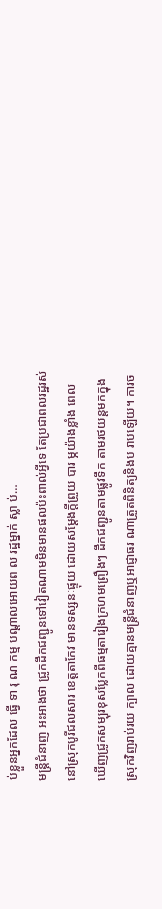ប់ខ្លួនអ្នកដែល ធ្វេី ទា រុ ណ កម្ម បណ្តាលអោយព ល រដ្ឋម្នាក់ ស្លា ប់…
មន្ត្រីជំនាញ អះអាងថា ជ្រូកដឹកជញ្ជូនទៅវៀតណាមមិនមានផលប៉ះពាល់អ្វីទេ តែប្រជាពលរដ្ឋរស់នៅស្រុកបូរីជលសារ ខេត្តតាកែវ មានទស្សនៈផ្ទុយ ដោយសម្តែងក្តីព្រួយ បារ ម្ភយ៉ាងខ្លាំង ពេលឃើញជ្រូកសម្បុរខុសប្លែកពីធម្មតារៀងក្រហមព្រឿងៗ ដឹកជញ្ជូនតាមផ្លូវទឹក តាមរថយន្តមកក្នុងស្រុកវិញរាប់រយ ក្បាល ដោយគ្មានមន្ត្រីជំនាញឬអាជ្ញាធរ ណាត្រួតពិនិត្យនិងប រាបឡើយ។ ការច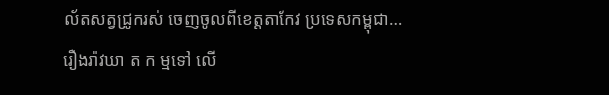ល័តសត្វជ្រូករស់ ចេញចូលពីខេត្តតាកែវ ប្រទេសកម្ពុជា…
រឿងរ៉ាវឃា ត ក ម្មទៅ លើ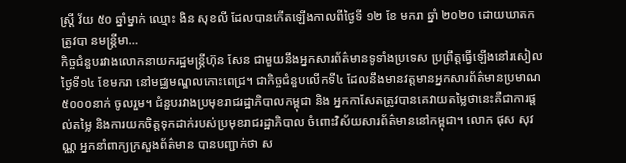ស្រ្តី វ័យ ៥០ ឆ្នាំម្នាក់ ឈ្មោះ ងិន សុខលី ដែលបានកើតឡើងកាលពីថ្ងៃទី ១២ ខែ មករា ឆ្នាំ ២០២០ ដោយឃាតក ត្រូវបា នមន្ត្រីមា…
កិច្ចជំនួបរវាងលោកនាយករដ្ឋមន្ត្រីហ៊ុន សែន ជាមួយនឹងអ្នកសារព័ត៌មានទូទាំងប្រទេស ប្រព្រឹត្តធ្វើឡើងនៅរសៀលថ្ងៃទី១៤ ខែមករា នៅមជ្ឈមណ្ឌលកោះពេជ្រ។ ជាកិច្ចជំនួបលើកទី៤ ដែលនឹងមានវត្តមានអ្នកសារព័ត៌មានប្រមាណ៥០០០នាក់ ចូលរួម។ ជំនួបរវាងប្រមុខរាជរដ្ឋាភិបាលកម្ពុជា និង អ្នកកាសែតត្រូវបានគេវាយតម្លៃថានេះគឺជាការផ្តល់តម្លៃ និងការយកចិត្តទុកដាក់របស់ប្រមុខរាជរដ្ឋាភិបាល ចំពោះវិស័យសារព័ត៌មាននៅកម្ពុជា។ លោក ផុស សុវណ្ណ អ្នកនាំពាក្យក្រសួងព័ត៌មាន បានបញ្ជាក់ថា ស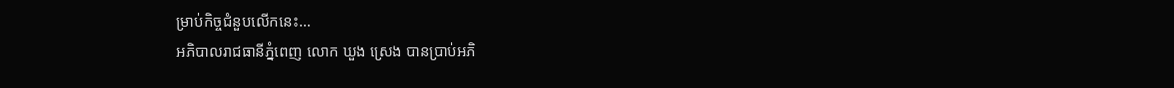ម្រាប់កិច្ចជំនួបលើកនេះ…
អភិបាលរាជធានីភ្នំពេញ លោក ឃួង ស្រេង បានប្រាប់អភិ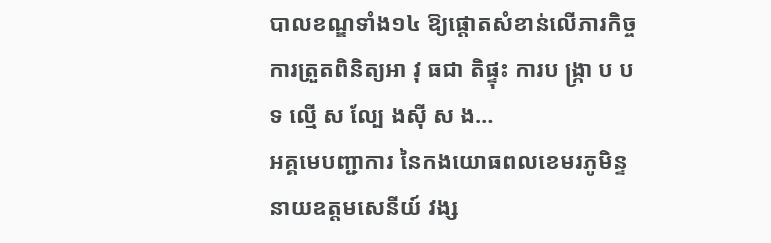បាលខណ្ឌទាំង១៤ ឱ្យផ្តោតសំខាន់លើភារកិច្ចការត្រួតពិនិត្យអា វុ ធជា តិផ្ទុះ ការប ង្ក្រា ប ប ទ ល្មើ ស ល្បែ ងស៊ី ស ង…
អគ្គមេបញ្ជាការ នៃកងយោធពលខេមរភូមិន្ទ នាយឧត្តមសេនីយ៍ វង្ស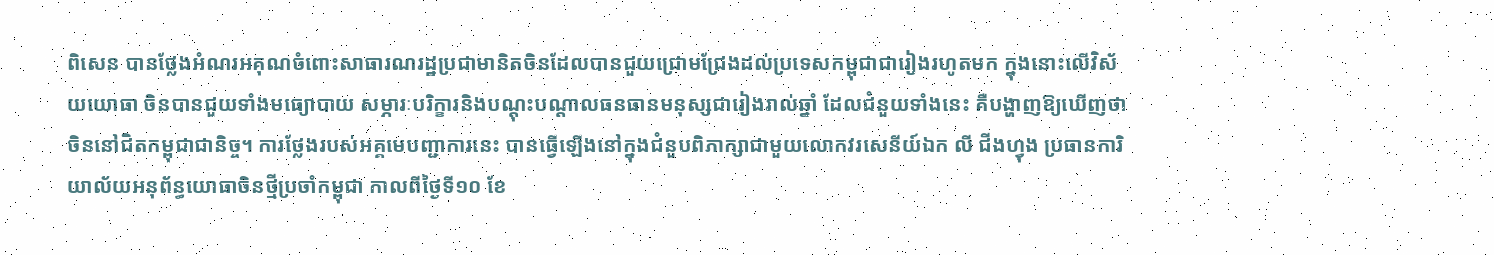ពិសេន បានថ្លែងអំណរអគុណចំពោះសាធារណរដ្ឋប្រជាមានិតចិនដែលបានជួយជ្រោមជ្រែងដល់ប្រទេសកម្ពុជាជារៀងរហូតមក ក្នុងនោះលើវិស័យយោធា ចិនបានជួយទាំងមធ្យោបាយ សម្ភារៈបរិក្ខារនិងបណ្តុះបណ្តាលធនធានមនុស្សជារៀងរាល់ឆ្នាំ ដែលជំនួយទាំងនេះ គឺបង្ហាញឱ្យឃើញថា ចិននៅជិតកម្ពុជាជានិច្ច។ ការថ្លែងរបស់អគ្គមេបញ្ជាការនេះ បានធ្វើឡើងនៅក្នុងជំនួបពិភាក្សាជាមួយលោកវរសេនីយ៍ឯក លី ជីងហ្វុង ប្រធានការិយាល័យអនុព័ន្ធយោធាចិនថ្មីប្រចាំកម្ពុជា កាលពីថ្ងៃទី១០ ខែ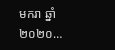មករា ឆ្នាំ២០២០…